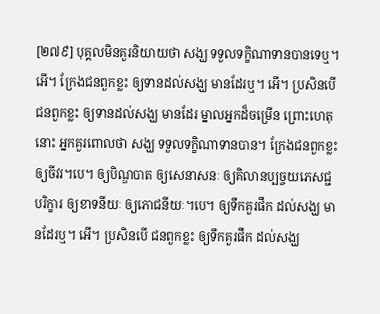[២៧៩] បុគ្គលមិនគួរនិយាយថា សង្ឃ ទទួលទក្ខិណាទានបានទេឬ។ អើ។ ក្រែងជនពួកខ្លះ ឲ្យទានដល់សង្ឃ មានដែរឬ។ អើ។ ប្រសិនបើ ជនពួកខ្លះ ឲ្យទានដល់សង្ឃ មានដែរ ម្នាលអ្នកដ៏ចម្រើន ព្រោះហេតុនោះ អ្នកគួរពោលថា សង្ឃ ទទួលទក្ខិណាទានបាន។ ក្រែងជនពួកខ្លះ ឲ្យចីវរ។បេ។ ឲ្យបិណ្ឌបាត ឲ្យសេនាសនៈ ឲ្យគិលានប្បច្ចយភេសជ្ជបរិក្ខារ ឲ្យខាទនីយៈ ឲ្យភោជនីយៈ។បេ។ ឲ្យទឹកគួរផឹក ដល់សង្ឃ មានដែរឬ។ អើ។ ប្រសិនបើ ជនពួកខ្លះ ឲ្យទឹកគួរផឹក ដល់សង្ឃ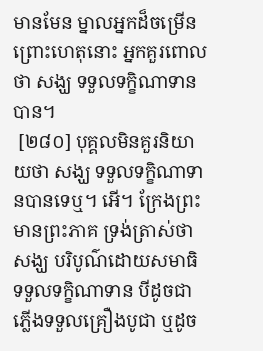មានមែន ម្នាលអ្នកដ៏ចម្រើន ព្រោះហេតុនោះ អ្នកគួរពោលថា សង្ឃ ទទួលទក្ខិណាទានបាន។
 [២៨០] បុគ្គលមិនគួរនិយាយថា សង្ឃ ទទួលទក្ខិណាទានបានទេឬ។ អើ។ ក្រែងព្រះមានព្រះភាគ ទ្រង់ត្រាស់ថា សង្ឃ បរិបូណ៌ដោយសមាធិ ទទួលទក្ខិណាទាន បីដូចជាភ្លើងទទួលគ្រឿងបូជា ឬដូច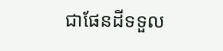ជាផែនដីទទួល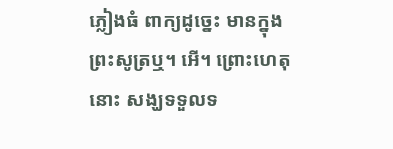ភ្លៀងធំ ពាក្យដូច្នេះ មានក្នុងព្រះសូត្រឬ។ អើ។ ព្រោះហេតុនោះ សង្ឃទទួលទ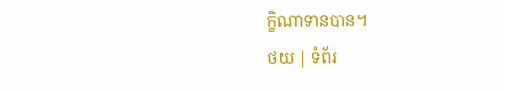ក្ខិណាទានបាន។
ថយ | ទំព័រ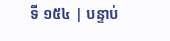ទី ១៥៤ | បន្ទាប់